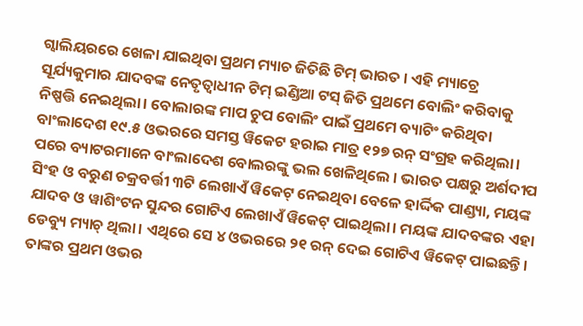ଗ୍ୱାଲିୟରରେ ଖେଳା ଯାଇଥିବା ପ୍ରଥମ ମ୍ୟାଚ ଜିତିଛି ଟିମ୍ ଭାରତ । ଏହି ମ୍ୟାଚ୍ରେ ସୂର୍ଯ୍ୟକୁମାର ଯାଦବଙ୍କ ନେତୃତ୍ୱାଧୀନ ଟିମ୍ ଇଣ୍ଡିଆ ଟସ୍ ଜିତି ପ୍ରଥମେ ବୋଲିଂ କରିବାକୁ ନିଷ୍ପତ୍ତି ନେଇଥିଲା। ବୋଲାରଙ୍କ ମାପ ଚୁପ ବୋଲିଂ ପାଇଁ ପ୍ରଥମେ ବ୍ୟାଟିଂ କରିଥିବା ବାଂଲାଦେଶ ୧୯.୫ ଓଭରରେ ସମସ୍ତ ୱିକେଟ ହରାଇ ମାତ୍ର ୧୨୭ ରନ୍ ସଂଗ୍ରହ କରିଥିଲା। ପରେ ବ୍ୟାଟରମାନେ ବାଂଲାଦେଶ ବୋଲରଙ୍କୁ ଭଲ ଖେଳିଥିଲେ । ଭାରତ ପକ୍ଷରୁ ଅର୍ଶଦୀପ ସିଂହ ଓ ବରୁଣ ଚକ୍ରବର୍ତ୍ତୀ ୩ଟି ଲେଖାଏଁ ୱିକେଟ୍ ନେଇଥିବା ବେଳେ ହାର୍ଦ୍ଦିକ ପାଣ୍ଡ୍ୟା, ମୟଙ୍କ ଯାଦବ ଓ ୱାଶିଂଟନ ସୁନ୍ଦର ଗୋଟିଏ ଲେଖାଏଁ ୱିକେଟ୍ ପାଇଥିଲା। ମୟଙ୍କ ଯାଦବଙ୍କର ଏହା ଡେବ୍ୟୁ ମ୍ୟାଚ୍ ଥିଲା। ଏଥିରେ ସେ ୪ ଓଭରରେ ୨୧ ରନ୍ ଦେଇ ଗୋଟିଏ ୱିକେଟ୍ ପାଇଛନ୍ତି। ତାଙ୍କର ପ୍ରଥମ ଓଭର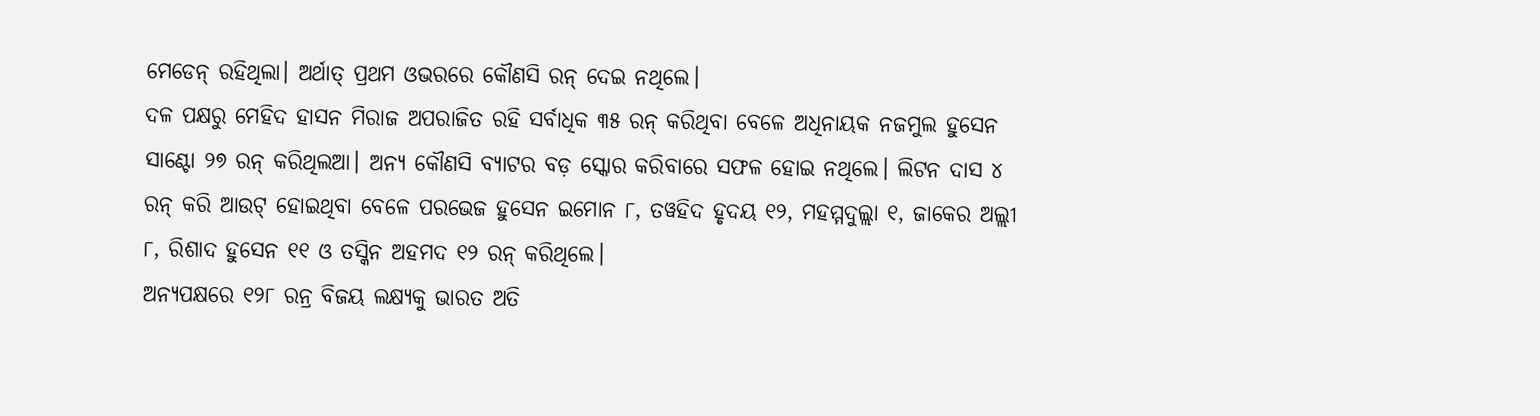ମେଡେନ୍ ରହିଥିଲା। ଅର୍ଥାତ୍ ପ୍ରଥମ ଓଭରରେ କୌଣସି ରନ୍ ଦେଇ ନଥିଲେ।
ଦଳ ପକ୍ଷରୁ ମେହିଦ ହାସନ ମିରାଜ ଅପରାଜିତ ରହି ସର୍ବାଧିକ ୩୫ ରନ୍ କରିଥିବା ବେଳେ ଅଧିନାୟକ ନଜମୁଲ ହୁସେନ ସାଣ୍ଟୋ ୨୭ ରନ୍ କରିଥିଲଆ। ଅନ୍ୟ କୌଣସି ବ୍ୟାଟର ବଡ଼ ସ୍କୋର କରିବାରେ ସଫଳ ହୋଇ ନଥିଲେ। ଲିଟନ ଦାସ ୪ ରନ୍ କରି ଆଉଟ୍ ହୋଇଥିବା ବେଳେ ପରଭେଜ ହୁସେନ ଇମୋନ ୮, ତୱହିଦ ହୃଦୟ ୧୨, ମହମ୍ମଦୁଲ୍ଲା ୧, ଜାକେର ଅଲ୍ଲୀ ୮, ରିଶାଦ ହୁସେନ ୧୧ ଓ ତସ୍କିନ ଅହମଦ ୧୨ ରନ୍ କରିଥିଲେ।
ଅନ୍ୟପକ୍ଷରେ ୧୨୮ ରନ୍ର ବିଜୟ ଲକ୍ଷ୍ୟକୁ ଭାରତ ଅତି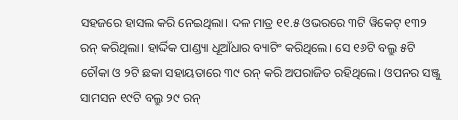ସହଜରେ ହାସଲ କରି ନେଇଥିଲା। ଦଳ ମାତ୍ର ୧୧.୫ ଓଭରରେ ୩ଟି ୱିକେଟ୍ ୧୩୨ ରନ୍ କରିଥିଲା। ହାର୍ଦ୍ଦିକ ପାଣ୍ଡ୍ୟା ଧୂଆଁଧାର ବ୍ୟାଟିଂ କରିଥିଲେ। ସେ ୧୬ଟି ବଲ୍ରୁ ୫ଟି ଚୌକା ଓ ୨ଟି ଛକା ସହାୟତାରେ ୩୯ ରନ୍ କରି ଅପରାଜିତ ରହିଥିଲେ। ଓପନର ସଞ୍ଜୁ ସାମସନ ୧୯ଟି ବଲ୍ରୁ ୨୯ ରନ୍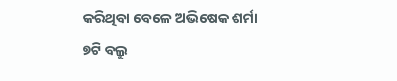କରିଥିବା ବେଳେ ଅଭିଷେକ ଶର୍ମା ୭ଟି ବଲ୍ରୁ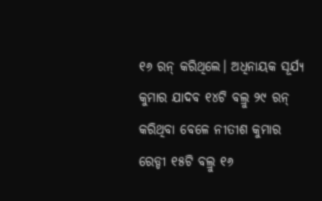୧୬ ରନ୍ କରିଥିଲେ। ଅଧିନାୟକ ସୂର୍ଯ୍ୟ କୁମାର ଯାଦବ ୧୪ଟି ବଲ୍ରୁ ୨୯ ରନ୍ କରିଥିବା ବେଳେ ନୀତୀଶ କୁମାର ରେଡ୍ଡୀ ୧୫ଟି ବଲ୍ରୁ ୧୬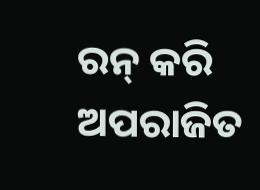ରନ୍ କରି ଅପରାଜିତ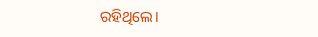ରହିଥିଲେ।